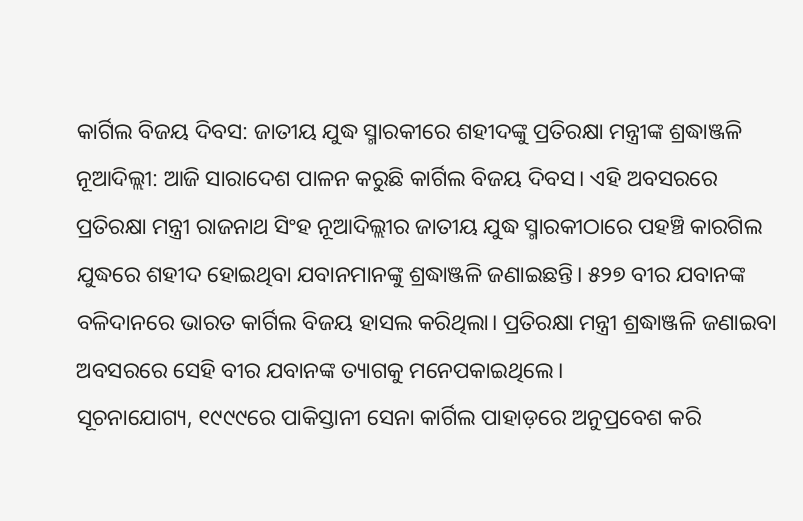କାର୍ଗିଲ ବିଜୟ ଦିବସ: ଜାତୀୟ ଯୁଦ୍ଧ ସ୍ମାରକୀରେ ଶହୀଦଙ୍କୁ ପ୍ରତିରକ୍ଷା ମନ୍ତ୍ରୀଙ୍କ ଶ୍ରଦ୍ଧାଞ୍ଜଳି
ନୂଆଦିଲ୍ଲୀ: ଆଜି ସାରାଦେଶ ପାଳନ କରୁଛି କାର୍ଗିଲ ବିଜୟ ଦିବସ। ଏହି ଅବସରରେ ପ୍ରତିରକ୍ଷା ମନ୍ତ୍ରୀ ରାଜନାଥ ସିଂହ ନୂଆଦିଲ୍ଲୀର ଜାତୀୟ ଯୁଦ୍ଧ ସ୍ମାରକୀଠାରେ ପହଞ୍ଚି କାରଗିଲ ଯୁଦ୍ଧରେ ଶହୀଦ ହୋଇଥିବା ଯବାନମାନଙ୍କୁ ଶ୍ରଦ୍ଧାଞ୍ଜଳି ଜଣାଇଛନ୍ତି। ୫୨୭ ବୀର ଯବାନଙ୍କ ବଳିଦାନରେ ଭାରତ କାର୍ଗିଲ ବିଜୟ ହାସଲ କରିଥିଲା। ପ୍ରତିରକ୍ଷା ମନ୍ତ୍ରୀ ଶ୍ରଦ୍ଧାଞ୍ଜଳି ଜଣାଇବା ଅବସରରେ ସେହି ବୀର ଯବାନଙ୍କ ତ୍ୟାଗକୁ ମନେପକାଇଥିଲେ।
ସୂଚନାଯୋଗ୍ୟ, ୧୯୯୯ରେ ପାକିସ୍ତାନୀ ସେନା କାର୍ଗିଲ ପାହାଡ଼ରେ ଅନୁପ୍ରବେଶ କରି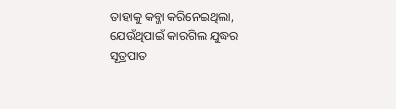ତାହାକୁ କବ୍ଜା କରିନେଇଥିଲା, ଯେଉଁଥିପାଇଁ କାରଗିଲ ଯୁଦ୍ଧର ସୂତ୍ରପାତ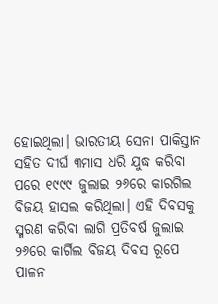ହୋଇଥିଲା। ଭାରତୀୟ ସେନା ପାକିସ୍ତାନ ସହିତ ଦୀର୍ଘ ୩ମାସ ଧରି ଯୁଦ୍ଧ କରିବା ପରେ ୧୯୯୯ ଜୁଲାଇ ୨୬ରେ କାରଗିଲ ବିଜୟ ହାସଲ କରିଥିଲା। ଏହି ଦିବସକୁ ସ୍ମରଣ କରିବା ଲାଗି ପ୍ରତିବର୍ଷ ଜୁଲାଇ ୨୬ରେ କାର୍ଗିଲ ବିଜୟ ଦିବସ ରୂପେ ପାଳନ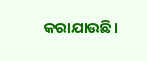କରାଯାଉଛି।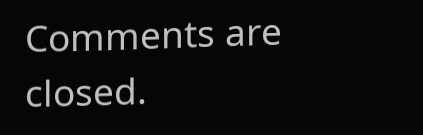Comments are closed.